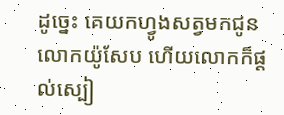ដូច្នេះ គេយកហ្វូងសត្វមកជូនលោកយ៉ូសែប ហើយលោកក៏ផ្ដល់ស្បៀ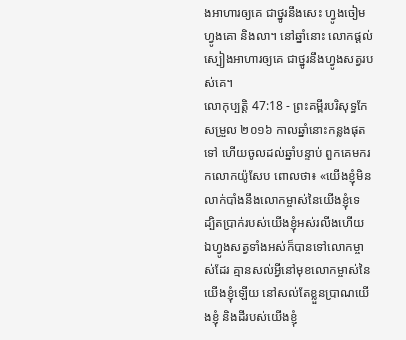ងអាហារឲ្យគេ ជាថ្នូរនឹងសេះ ហ្វូងចៀម ហ្វូងគោ និងលា។ នៅឆ្នាំនោះ លោកផ្ដល់ស្បៀងអាហារឲ្យគេ ជាថ្នូរនឹងហ្វូងសត្វរបស់គេ។
លោកុប្បត្តិ 47:18 - ព្រះគម្ពីរបរិសុទ្ធកែសម្រួល ២០១៦ កាលឆ្នាំនោះកន្លងផុតទៅ ហើយចូលដល់ឆ្នាំបន្ទាប់ ពួកគេមករកលោកយ៉ូសែប ពោលថា៖ «យើងខ្ញុំមិនលាក់បាំងនឹងលោកម្ចាស់នៃយើងខ្ញុំទេ ដ្បិតប្រាក់របស់យើងខ្ញុំអស់រលីងហើយ ឯហ្វូងសត្វទាំងអស់ក៏បានទៅលោកម្ចាស់ដែរ គ្មានសល់អ្វីនៅមុខលោកម្ចាស់នៃយើងខ្ញុំឡើយ នៅសល់តែខ្លួនប្រាណយើងខ្ញុំ និងដីរបស់យើងខ្ញុំ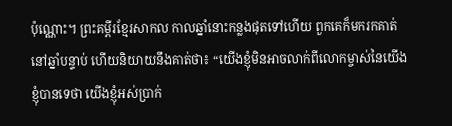ប៉ុណ្ណោះ។ ព្រះគម្ពីរខ្មែរសាកល កាលឆ្នាំនោះកន្លងផុតទៅហើយ ពួកគេក៏មករកគាត់នៅឆ្នាំបន្ទាប់ ហើយនិយាយនឹងគាត់ថា៖ “យើងខ្ញុំមិនអាចលាក់ពីលោកម្ចាស់នៃយើងខ្ញុំបានទេថា យើងខ្ញុំអស់ប្រាក់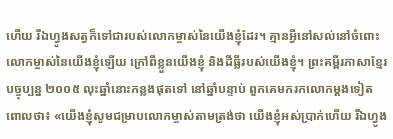ហើយ រីឯហ្វូងសត្វក៏ទៅជារបស់លោកម្ចាស់នៃយើងខ្ញុំដែរ។ គ្មានអ្វីនៅសល់នៅចំពោះលោកម្ចាស់នៃយើងខ្ញុំឡើយ ក្រៅពីខ្លួនយើងខ្ញុំ និងដីធ្លីរបស់យើងខ្ញុំ។ ព្រះគម្ពីរភាសាខ្មែរបច្ចុប្បន្ន ២០០៥ លុះឆ្នាំនោះកន្លងផុតទៅ នៅឆ្នាំបន្ទាប់ ពួកគេមករកលោកម្ដងទៀត ពោលថា៖ «យើងខ្ញុំសូមជម្រាបលោកម្ចាស់តាមត្រង់ថា យើងខ្ញុំអស់ប្រាក់ហើយ រីឯហ្វូង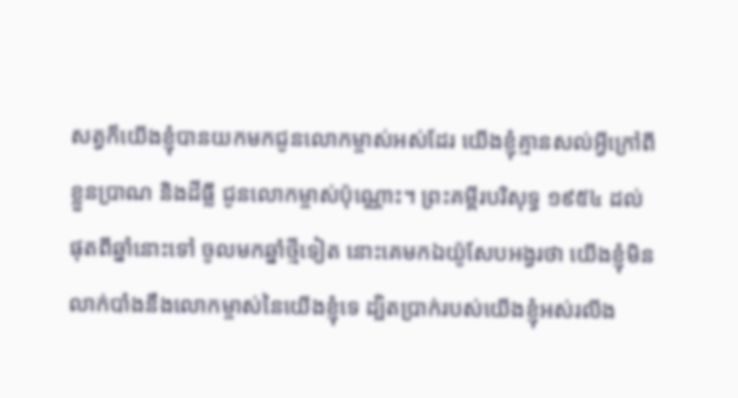សត្វក៏យើងខ្ញុំបានយកមកជូនលោកម្ចាស់អស់ដែរ យើងខ្ញុំគ្មានសល់អ្វីក្រៅពីខ្លួនប្រាណ និងដីធ្លី ជូនលោកម្ចាស់ប៉ុណ្ណោះ។ ព្រះគម្ពីរបរិសុទ្ធ ១៩៥៤ ដល់ផុតពីឆ្នាំនោះទៅ ចូលមកឆ្នាំថ្មីទៀត នោះគេមកឯយ៉ូសែបអង្វរថា យើងខ្ញុំមិនលាក់បាំងនឹងលោកម្ចាស់នៃយើងខ្ញុំទេ ដ្បិតប្រាក់របស់យើងខ្ញុំអស់រលីង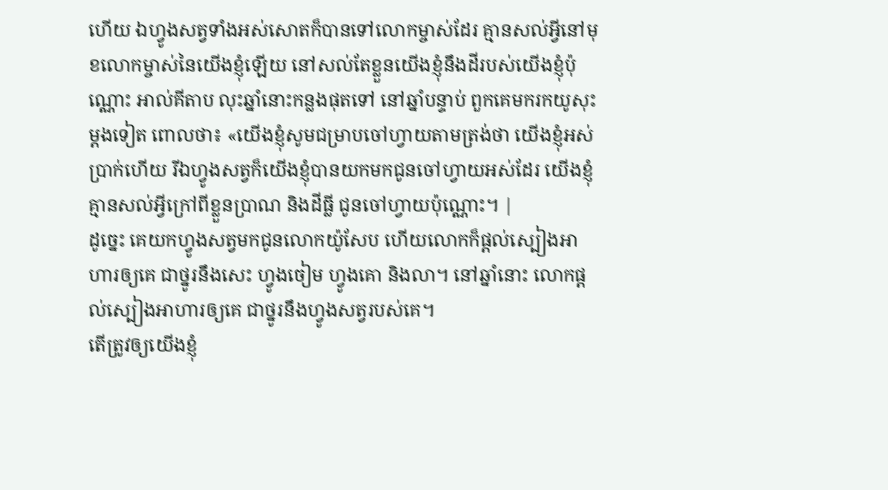ហើយ ឯហ្វូងសត្វទាំងអស់សោតក៏បានទៅលោកម្ចាស់ដែរ គ្មានសល់អ្វីនៅមុខលោកម្ចាស់នៃយើងខ្ញុំឡើយ នៅសល់តែខ្លួនយើងខ្ញុំនឹងដីរបស់យើងខ្ញុំប៉ុណ្ណោះ អាល់គីតាប លុះឆ្នាំនោះកន្លងផុតទៅ នៅឆ្នាំបន្ទាប់ ពួកគេមករកយូសុះម្តងទៀត ពោលថា៖ «យើងខ្ញុំសូមជម្រាបចៅហ្វាយតាមត្រង់ថា យើងខ្ញុំអស់ប្រាក់ហើយ រីឯហ្វូងសត្វក៏យើងខ្ញុំបានយកមកជូនចៅហ្វាយអស់ដែរ យើងខ្ញុំគ្មានសល់អ្វីក្រៅពីខ្លួនប្រាណ និងដីធ្លី ជូនចៅហ្វាយប៉ុណ្ណោះ។ |
ដូច្នេះ គេយកហ្វូងសត្វមកជូនលោកយ៉ូសែប ហើយលោកក៏ផ្ដល់ស្បៀងអាហារឲ្យគេ ជាថ្នូរនឹងសេះ ហ្វូងចៀម ហ្វូងគោ និងលា។ នៅឆ្នាំនោះ លោកផ្ដល់ស្បៀងអាហារឲ្យគេ ជាថ្នូរនឹងហ្វូងសត្វរបស់គេ។
តើត្រូវឲ្យយើងខ្ញុំ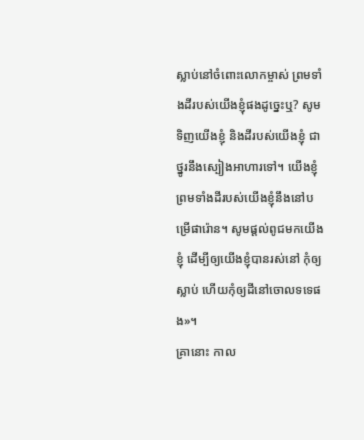ស្លាប់នៅចំពោះលោកម្ចាស់ ព្រមទាំងដីរបស់យើងខ្ញុំផងដូច្នេះឬ? សូមទិញយើងខ្ញុំ និងដីរបស់យើងខ្ញុំ ជាថ្នូរនឹងស្បៀងអាហារទៅ។ យើងខ្ញុំ ព្រមទាំងដីរបស់យើងខ្ញុំនឹងនៅបម្រើផារ៉ោន។ សូមផ្ដល់ពូជមកយើងខ្ញុំ ដើម្បីឲ្យយើងខ្ញុំបានរស់នៅ កុំឲ្យស្លាប់ ហើយកុំឲ្យដីនៅចោលទទេផង»។
គ្រានោះ កាល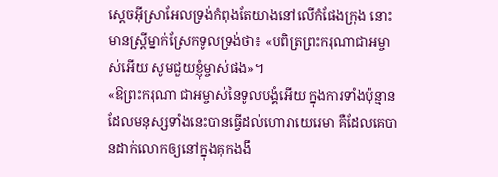ស្តេចអ៊ីស្រាអែលទ្រង់កំពុងតែយាងនៅលើកំផែងក្រុង នោះមានស្ត្រីម្នាក់ស្រែកទូលទ្រង់ថា៖ «បពិត្រព្រះករុណាជាអម្ចាស់អើយ សូមជួយខ្ញុំម្ចាស់ផង»។
«ឱព្រះករុណា ជាអម្ចាស់នៃទូលបង្គំអើយ ក្នុងការទាំងប៉ុន្មានដែលមនុស្សទាំងនេះបានធ្វើដល់ហោរាយេរេមា គឺដែលគេបានដាក់លោកឲ្យនៅក្នុងគុកងងឹ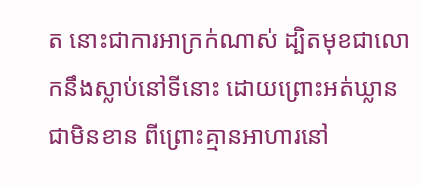ត នោះជាការអាក្រក់ណាស់ ដ្បិតមុខជាលោកនឹងស្លាប់នៅទីនោះ ដោយព្រោះអត់ឃ្លានជាមិនខាន ពីព្រោះគ្មានអាហារនៅ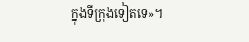ក្នុងទីក្រុងទៀតទេ»។